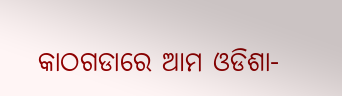କାଠଗଡାରେ ଆମ ଓଡିଶା-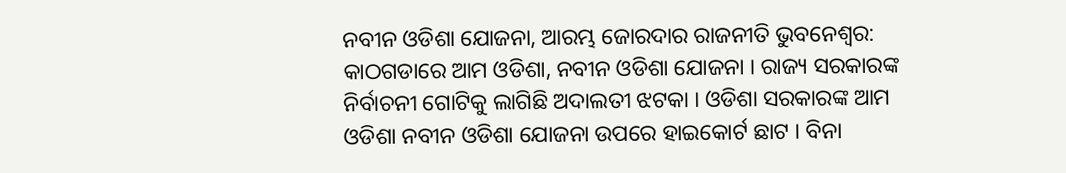ନବୀନ ଓଡିଶା ଯୋଜନା, ଆରମ୍ଭ ଜୋରଦାର ରାଜନୀତି ଭୁବନେଶ୍ବର: କାଠଗଡାରେ ଆମ ଓଡିଶା, ନବୀନ ଓଡିଶା ଯୋଜନା । ରାଜ୍ୟ ସରକାରଙ୍କ ନିର୍ବାଚନୀ ଗୋଟିକୁ ଲାଗିଛି ଅଦାଲତୀ ଝଟକା । ଓଡିଶା ସରକାରଙ୍କ ଆମ ଓଡିଶା ନବୀନ ଓଡିଶା ଯୋଜନା ଉପରେ ହାଇକୋର୍ଟ ଛାଟ । ବିନା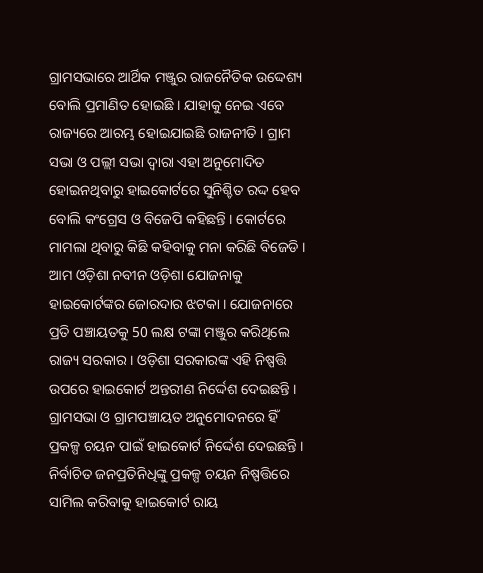ଗ୍ରାମସଭାରେ ଆର୍ଥିକ ମଞ୍ଜୁର ରାଜନୈତିକ ଉଦ୍ଦେଶ୍ୟ ବୋଲି ପ୍ରମାଣିତ ହୋଇଛି । ଯାହାକୁ ନେଇ ଏବେ ରାଜ୍ୟରେ ଆରମ୍ଭ ହୋଇଯାଇଛି ରାଜନୀତି । ଗ୍ରାମ ସଭା ଓ ପଲ୍ଲୀ ସଭା ଦ୍ଵାରା ଏହା ଅନୁମୋଦିତ ହୋଇନଥିବାରୁ ହାଇକୋର୍ଟରେ ସୁନିଶ୍ଚିତ ରଦ୍ଦ ହେବ ବୋଲି କଂଗ୍ରେସ ଓ ବିଜେପି କହିଛନ୍ତି । କୋର୍ଟରେ ମାମଲା ଥିବାରୁ କିଛି କହିବାକୁ ମନା କରିଛି ବିଜେଡି ।
ଆମ ଓଡ଼ିଶା ନବୀନ ଓଡ଼ିଶା ଯୋଜନାକୁ ହାଇକୋର୍ଟଙ୍କର ଜୋରଦାର ଝଟକା । ଯୋଜନାରେ ପ୍ରତି ପଞ୍ଚାୟତକୁ 50 ଲକ୍ଷ ଟଙ୍କା ମଞ୍ଜୁର କରିଥିଲେ ରାଜ୍ୟ ସରକାର । ଓଡ଼ିଶା ସରକାରଙ୍କ ଏହି ନିଷ୍ପତ୍ତି ଉପରେ ହାଇକୋର୍ଟ ଅନ୍ତରୀଣ ନିର୍ଦ୍ଦେଶ ଦେଇଛନ୍ତି । ଗ୍ରାମସଭା ଓ ଗ୍ରାମପଞ୍ଚାୟତ ଅନୁମୋଦନରେ ହିଁ ପ୍ରକଳ୍ପ ଚୟନ ପାଇଁ ହାଇକୋର୍ଟ ନିର୍ଦ୍ଦେଶ ଦେଇଛନ୍ତି । ନିର୍ବାଚିତ ଜନପ୍ରତିନିଧିଙ୍କୁ ପ୍ରକଳ୍ପ ଚୟନ ନିଷ୍ପତ୍ତିରେ ସାମିଲ କରିବାକୁ ହାଇକୋର୍ଟ ରାୟ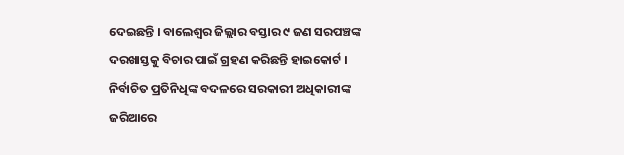ଦେଇଛନ୍ତି । ବାଲେଶ୍ବର ଜିଲ୍ଲାର ବସ୍ତାର ୯ ଜଣ ସରପଞ୍ଚଙ୍କ ଦରଖାସ୍ତକୁ ବିଚାର ପାଇଁ ଗ୍ରହଣ କରିଛନ୍ତି ହାଇକୋର୍ଟ । ନିର୍ବାଚିତ ପ୍ରତିନିଧିଙ୍କ ବଦଳରେ ସରକାରୀ ଅଧିକାରୀଙ୍କ ଜରିଆରେ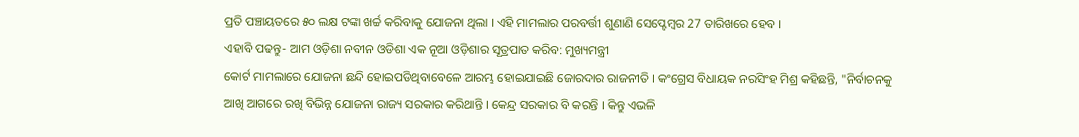ପ୍ରତି ପଞ୍ଚାୟତରେ ୫୦ ଲକ୍ଷ ଟଙ୍କା ଖର୍ଚ୍ଚ କରିବାକୁ ଯୋଜନା ଥିଲା । ଏହି ମାମଲାର ପରବର୍ତ୍ତୀ ଶୁଣାଣି ସେପ୍ଟେମ୍ବର 27 ତାରିଖରେ ହେବ ।
ଏହାବି ପଢନ୍ତୁ- ଆମ ଓଡ଼ିଶା ନବୀନ ଓଡିଶା ଏକ ନୂଆ ଓଡ଼ିଶାର ସୂତ୍ରପାତ କରିବ: ମୁଖ୍ୟମନ୍ତ୍ରୀ
କୋର୍ଟ ମାମଲାରେ ଯୋଜନା ଛନ୍ଦି ହୋଇପଡିଥିବାବେଳେ ଆରମ୍ଭ ହୋଇଯାଇଛି ଜୋରଦାର ରାଜନୀତି । କଂଗ୍ରେସ ବିଧାୟକ ନରସିଂହ ମିଶ୍ର କହିଛନ୍ତି, "ନିର୍ବାଚନକୁ ଆଖି ଆଗରେ ରଖି ବିଭିନ୍ନ ଯୋଜନା ରାଜ୍ୟ ସରକାର କରିଥାନ୍ତି । କେନ୍ଦ୍ର ସରକାର ବି କରନ୍ତି । କିନ୍ତୁ ଏଭଳି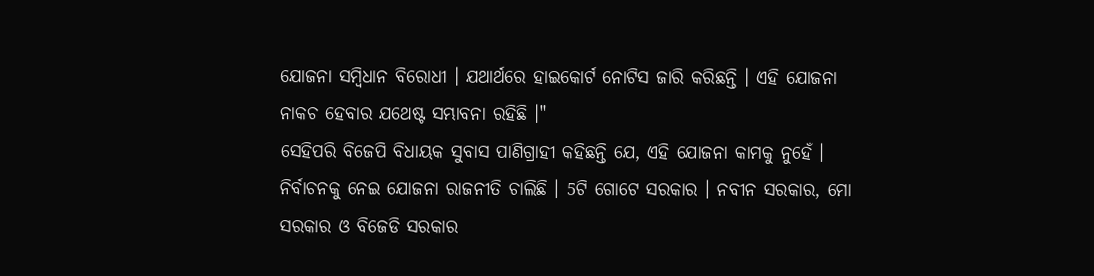ଯୋଜନା ସମ୍ବିଧାନ ବିରୋଧୀ । ଯଥାର୍ଥରେ ହାଇକୋର୍ଟ ନୋଟିସ ଜାରି କରିଛନ୍ତି । ଏହି ଯୋଜନା ନାକଚ ହେବାର ଯଥେଷ୍ଟ ସମ୍ଭାବନା ରହିଛି ।"
ସେହିପରି ବିଜେପି ବିଧାୟକ ସୁବାସ ପାଣିଗ୍ରାହୀ କହିଛନ୍ତି ଯେ, ଏହି ଯୋଜନା କାମକୁ ନୁହେଁ । ନିର୍ବାଚନକୁ ନେଇ ଯୋଜନା ରାଜନୀତି ଚାଲିଛି । 5ଟି ଗୋଟେ ସରକାର । ନବୀନ ସରକାର, ମୋ ସରକାର ଓ ବିଜେଡି ସରକାର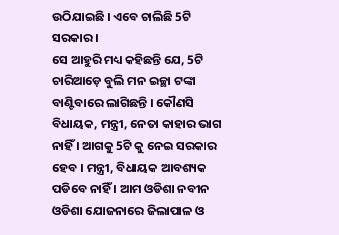ଉଠିଯାଇଛି । ଏବେ ଚାଲିଛି 5ଟି ସରକାର ।
ସେ ଆହୁରି ମଧ୍ୟ କହିଛନ୍ତି ଯେ, 5ଟି ଚାରିଆଡ଼େ ବୁଲି ମନ ଇଚ୍ଛା ଟଙ୍କା ବାଣ୍ଟିବାରେ ଲାଗିଛନ୍ତି । କୌଣସି ବିଧାୟକ, ମନ୍ତ୍ରୀ, ନେତା କାହାର ଭାଗ ନାହିଁ । ଆଗକୁ 5ଟି କୁ ନେଇ ସରକାର ହେବ । ମନ୍ତ୍ରୀ, ବିଧାୟକ ଆବଶ୍ୟକ ପଡିବେ ନାହିଁ । ଆମ ଓଡିଶା ନବୀନ ଓଡିଶା ଯୋଜନାରେ ଜିଲାପାଳ ଓ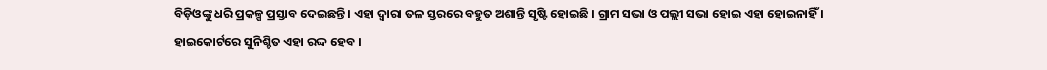ବିଡ଼ିଓଙ୍କୁ ଧରି ପ୍ରକଳ୍ପ ପ୍ରସ୍ତାବ ଦେଇଛନ୍ତି । ଏହା ଦ୍ୱାରା ତଳ ସ୍ତରରେ ବହୁତ ଅଶାନ୍ତି ସୃଷ୍ଟି ହୋଇଛି । ଗ୍ରାମ ସଭା ଓ ପଲ୍ଲୀ ସଭା ହୋଇ ଏହା ହୋଇନାହିଁ । ହାଇକୋର୍ଟରେ ସୁନିଶ୍ଚିତ ଏହା ରଦ୍ଦ ହେବ ।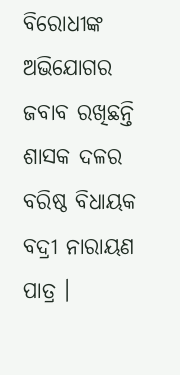ବିରୋଧୀଙ୍କ ଅଭିଯୋଗର ଜବାବ ରଖିଛନ୍ତି ଶାସକ ଦଳର ବରିଷ୍ଠ ବିଧାୟକ ବଦ୍ରୀ ନାରାୟଣ ପାତ୍ର ।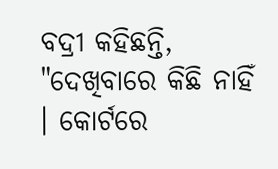ବଦ୍ରୀ କହିଛନ୍ତି, "ଦେଖିବାରେ କିଛି ନାହିଁ । କୋର୍ଟରେ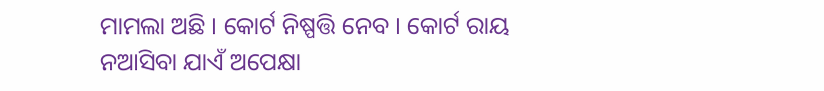ମାମଲା ଅଛି । କୋର୍ଟ ନିଷ୍ପତ୍ତି ନେବ । କୋର୍ଟ ରାୟ ନଆସିବା ଯାଏଁ ଅପେକ୍ଷା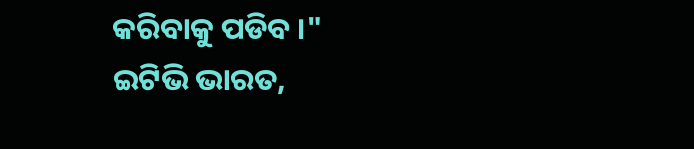କରିବାକୁ ପଡିବ ।"
ଇଟିଭି ଭାରତ,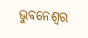ଭୁବନେଶ୍ବର